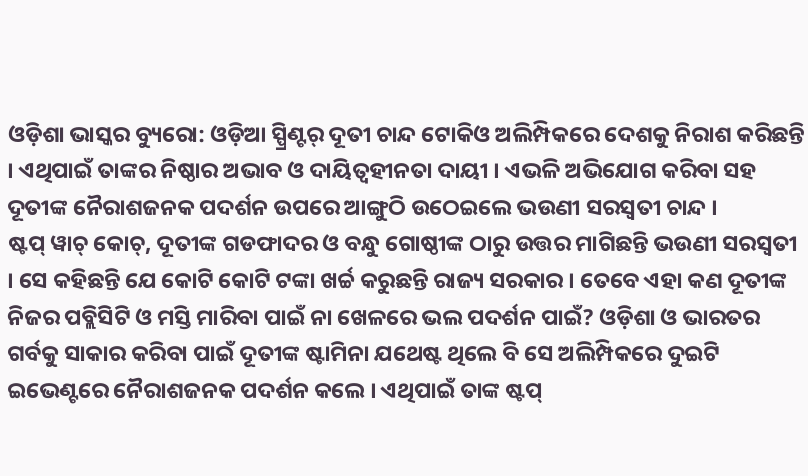ଓଡ଼ିଶା ଭାସ୍କର ବ୍ୟୁରୋ: ଓଡ଼ିଆ ସ୍ପ୍ରିଣ୍ଟର୍ ଦୂତୀ ଚାନ୍ଦ ଟୋକିଓ ଅଲିମ୍ପିକରେ ଦେଶକୁ ନିରାଶ କରିଛନ୍ତି । ଏଥିପାଇଁ ତାଙ୍କର ନିଷ୍ଠାର ଅଭାବ ଓ ଦାୟିତ୍ୱହୀନତା ଦାୟୀ । ଏଭଳି ଅଭିଯୋଗ କରିବା ସହ ଦୂତୀଙ୍କ ନୈରାଶଜନକ ପଦର୍ଶନ ଉପରେ ଆଙ୍ଗୁଠି ଉଠେଇଲେ ଭଉଣୀ ସରସ୍ୱତୀ ଚାନ୍ଦ ।
ଷ୍ଟପ୍ ୱାଚ୍ କୋଚ୍, ଦୂତୀଙ୍କ ଗଡଫାଦର ଓ ବନ୍ଧୁ ଗୋଷ୍ଠୀଙ୍କ ଠାରୁ ଉତ୍ତର ମାଗିଛନ୍ତି ଭଉଣୀ ସରସ୍ୱତୀ । ସେ କହିଛନ୍ତି ଯେ କୋଟି କୋଟି ଟଙ୍କା ଖର୍ଚ୍ଚ କରୁଛନ୍ତି ରାଜ୍ୟ ସରକାର । ତେବେ ଏହା କଣ ଦୂତୀଙ୍କ ନିଜର ପବ୍ଲିସିଟି ଓ ମସ୍ତି ମାରିବା ପାଇଁ ନା ଖେଳରେ ଭଲ ପଦର୍ଶନ ପାଇଁ? ଓଡ଼ିଶା ଓ ଭାରତର ଗର୍ବକୁ ସାକାର କରିବା ପାଇଁ ଦୂତୀଙ୍କ ଷ୍ଟାମିନା ଯଥେଷ୍ଟ ଥିଲେ ବି ସେ ଅଲିମ୍ପିକରେ ଦୁଇଟି ଇଭେଣ୍ଟରେ ନୈରାଶଜନକ ପଦର୍ଶନ କଲେ । ଏଥିପାଇଁ ତାଙ୍କ ଷ୍ଟପ୍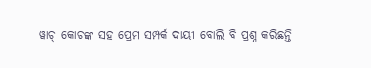ୱାଚ୍ କୋଚଙ୍କ ସହ ପ୍ରେମ ସମ୍ପର୍କ ଦାୟୀ ବୋଲି ବି ପ୍ରଶ୍ନ କରିଛନ୍ତି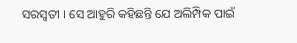ସରସ୍ୱତୀ । ସେ ଆହୁରି କହିଛନ୍ତି ଯେ ଅଲିମ୍ପିକ ପାଇଁ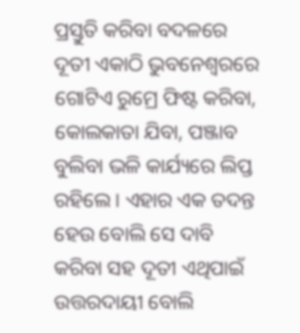ପ୍ରସ୍ତୁତି କରିବା ବଦଳରେ ଦୂତୀ ଏକାଠି ଭୁବନେଶ୍ୱରରେ ଗୋଟିଏ ରୁମ୍ରେ ଫିଷ୍ଟ କରିବା, କୋଲକାତା ଯିବା, ପଞ୍ଜାବ ବୁଲିବା ଭଳି କାର୍ଯ୍ୟରେ ଲିପ୍ତ ରହିଲେ । ଏହାର ଏକ ତଦନ୍ତ ହେଉ ବୋଲି ସେ ଦାବି କରିବା ସହ ଦୂତୀ ଏଥିପାଇଁ ଉତ୍ତରଦାୟୀ ବୋଲି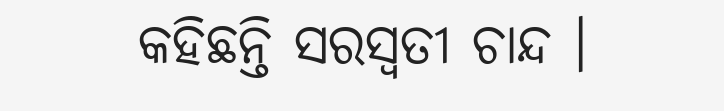କହିଛନ୍ତି ସରସ୍ୱତୀ ଚାନ୍ଦ ।